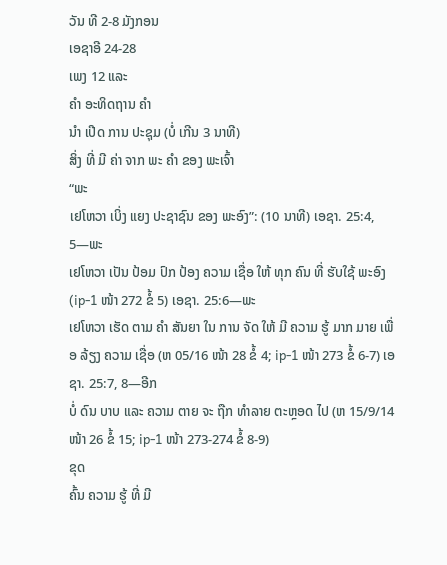ວັນ ທີ 2-8 ມັງກອນ
ເອຊາອີ 24-28
ເພງ 12 ແລະ
ຄຳ ອະທິດຖານ ຄຳ
ນຳ ເປີດ ການ ປະຊຸມ (ບໍ່ ເກີນ 3 ນາທີ)
ສິ່ງ ທີ່ ມີ ຄ່າ ຈາກ ພະ ຄຳ ຂອງ ພະເຈົ້າ
“ພະ
ເຢໂຫວາ ເບິ່ງ ແຍງ ປະຊາຊົນ ຂອງ ພະອົງ”: (10 ນາທີ) ເອຊາ. 25:4, 5—ພະ
ເຢໂຫວາ ເປັນ ປ້ອມ ປົກ ປ້ອງ ຄວາມ ເຊື່ອ ໃຫ້ ທຸກ ຄົນ ທີ່ ຮັບໃຊ້ ພະອົງ (ip-1 ໜ້າ 272 ຂໍ້ 5) ເອຊາ. 25:6—ພະ
ເຢໂຫວາ ເຮັດ ຕາມ ຄຳ ສັນຍາ ໃນ ການ ຈັດ ໃຫ້ ມີ ຄວາມ ຮູ້ ມາກ ມາຍ ເພື່ອ ລ້ຽງ ຄວາມ ເຊື່ອ (ຫ 05/16 ໜ້າ 28 ຂໍ້ 4; ip-1 ໜ້າ 273 ຂໍ້ 6-7) ເອຊາ. 25:7, 8—ອີກ
ບໍ່ ດົນ ບາບ ແລະ ຄວາມ ຕາຍ ຈະ ຖືກ ທຳລາຍ ຕະຫຼອດ ໄປ (ຫ 15/9/14 ໜ້າ 26 ຂໍ້ 15; ip-1 ໜ້າ 273-274 ຂໍ້ 8-9)
ຂຸດ
ຄົ້ນ ຄວາມ ຮູ້ ທີ່ ມີ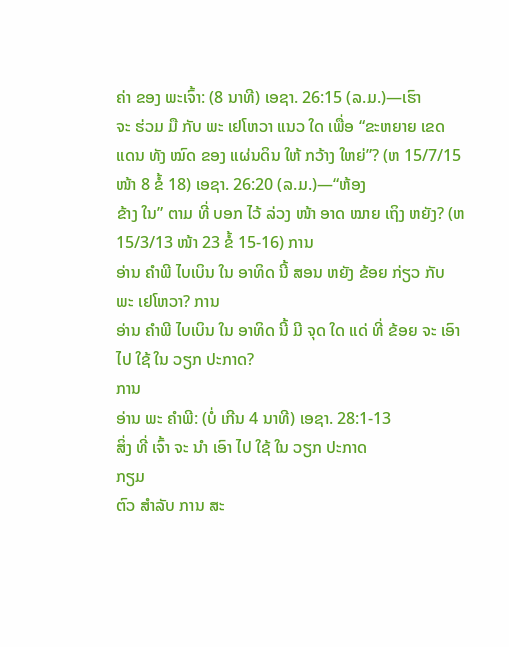ຄ່າ ຂອງ ພະເຈົ້າ: (8 ນາທີ) ເອຊາ. 26:15 (ລ.ມ.)—ເຮົາ
ຈະ ຮ່ວມ ມື ກັບ ພະ ເຢໂຫວາ ແນວ ໃດ ເພື່ອ “ຂະຫຍາຍ ເຂດ ແດນ ທັງ ໝົດ ຂອງ ແຜ່ນດິນ ໃຫ້ ກວ້າງ ໃຫຍ່”? (ຫ 15/7/15 ໜ້າ 8 ຂໍ້ 18) ເອຊາ. 26:20 (ລ.ມ.)—“ຫ້ອງ
ຂ້າງ ໃນ” ຕາມ ທີ່ ບອກ ໄວ້ ລ່ວງ ໜ້າ ອາດ ໝາຍ ເຖິງ ຫຍັງ? (ຫ 15/3/13 ໜ້າ 23 ຂໍ້ 15-16) ການ
ອ່ານ ຄຳພີ ໄບເບິນ ໃນ ອາທິດ ນີ້ ສອນ ຫຍັງ ຂ້ອຍ ກ່ຽວ ກັບ ພະ ເຢໂຫວາ? ການ
ອ່ານ ຄຳພີ ໄບເບິນ ໃນ ອາທິດ ນີ້ ມີ ຈຸດ ໃດ ແດ່ ທີ່ ຂ້ອຍ ຈະ ເອົາ ໄປ ໃຊ້ ໃນ ວຽກ ປະກາດ?
ການ
ອ່ານ ພະ ຄຳພີ: (ບໍ່ ເກີນ 4 ນາທີ) ເອຊາ. 28:1-13
ສິ່ງ ທີ່ ເຈົ້າ ຈະ ນຳ ເອົາ ໄປ ໃຊ້ ໃນ ວຽກ ປະກາດ
ກຽມ
ຕົວ ສຳລັບ ການ ສະ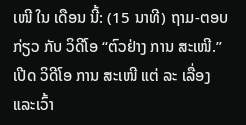ເໜີ ໃນ ເດືອນ ນີ້: (15 ນາທີ) ຖາມ-ຕອບ ກ່ຽວ ກັບ ວິດີໂອ “ຕົວຢ່າງ ການ ສະເໜີ.” ເປີດ ວິດີໂອ ການ ສະເໜີ ແຕ່ ລະ ເລື່ອງ ແລະເວົ້າ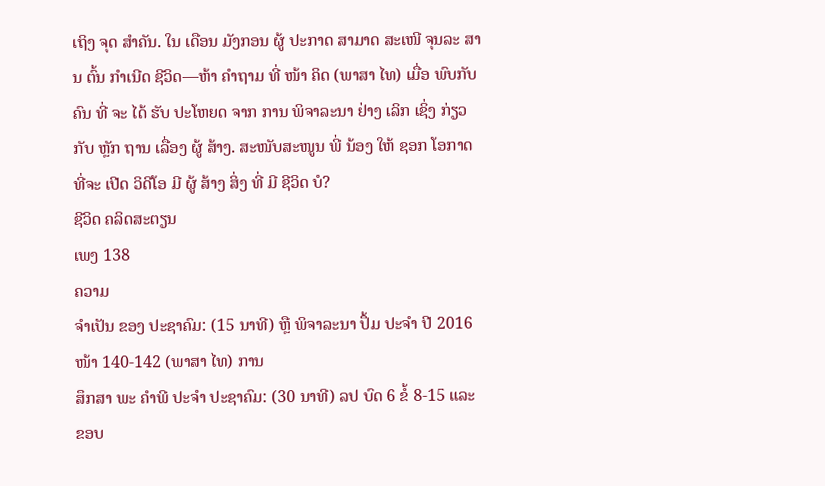ເຖິງ ຈຸດ ສຳຄັນ. ໃນ ເດືອນ ມັງກອນ ຜູ້ ປະກາດ ສາມາດ ສະເໜີ ຈຸນລະ ສານ ຕົ້ນ ກຳເນີດ ຊີວິດ—ຫ້າ ຄຳຖາມ ທີ່ ໜ້າ ຄິດ (ພາສາ ໄທ) ເມື່ອ ພົບກັບ ຄົນ ທີ່ ຈະ ໄດ້ ຮັບ ປະໂຫຍດ ຈາກ ການ ພິຈາລະນາ ຢ່າງ ເລິກ ເຊິ່ງ ກ່ຽວກັບ ຫຼັກ ຖານ ເລື່ອງ ຜູ້ ສ້າງ. ສະໜັບສະໜູນ ພີ່ ນ້ອງ ໃຫ້ ຊອກ ໂອກາດ ທີ່ຈະ ເປີດ ວິດີໂອ ມີ ຜູ້ ສ້າງ ສິ່ງ ທີ່ ມີ ຊີວິດ ບໍ?
ຊີວິດ ຄລິດສະຕຽນ
ເພງ 138
ຄວາມ
ຈຳເປັນ ຂອງ ປະຊາຄົມ: (15 ນາທີ) ຫຼື ພິຈາລະນາ ປຶ້ມ ປະຈຳ ປີ 2016 ໜ້າ 140-142 (ພາສາ ໄທ) ການ
ສຶກສາ ພະ ຄຳພີ ປະຈຳ ປະຊາຄົມ: (30 ນາທີ) ລປ ບົດ 6 ຂໍ້ 8-15 ແລະ ຂອບ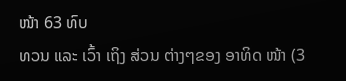ໜ້າ 63 ທົບ
ທວນ ແລະ ເວົ້າ ເຖິງ ສ່ວນ ຕ່າງໆຂອງ ອາທິດ ໜ້າ (3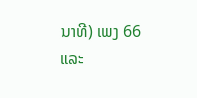ນາທີ) ເພງ 66 ແລະ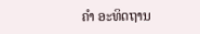ຄຳ ອະທິດຖານ